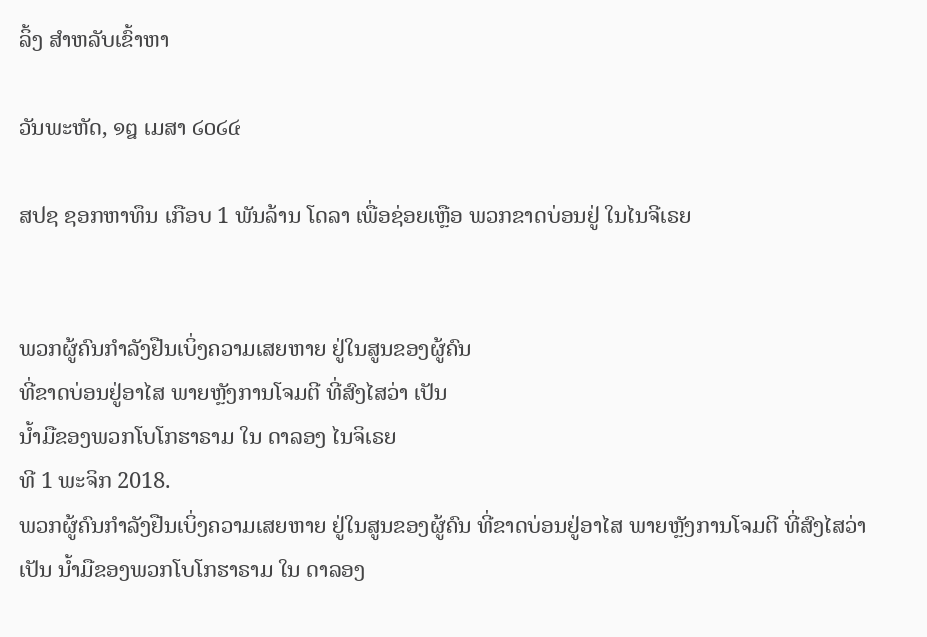ລິ້ງ ສຳຫລັບເຂົ້າຫາ

ວັນພະຫັດ, ໑໘ ເມສາ ໒໐໒໔

ສປຊ ຊອກຫາທຶນ ເກືອບ 1 ພັນລ້ານ ໂດລາ ເພື່ອຊ່ອຍເຫຼືອ ພວກຂາດບ່ອນຢູ່ ໃນໄນຈີເຣຍ


ພວກຜູ້ຄົນກຳລັງຢືນເບິ່ງຄວາມເສຍຫາຍ ຢູ່ໃນສູນຂອງຜູ້ຄົນ
ທີ່ຂາດບ່ອນຢູ່ອາໄສ ພາຍຫຼັງການໂຈມຕີ ທີ່ສົງໄສວ່າ ເປັນ
ນໍ້າມືຂອງພວກໂບໂກຮາຣາມ ໃນ ດາລອງ ໄນຈິເຣຍ
ທີ 1 ພະຈິກ 2018.
ພວກຜູ້ຄົນກຳລັງຢືນເບິ່ງຄວາມເສຍຫາຍ ຢູ່ໃນສູນຂອງຜູ້ຄົນ ທີ່ຂາດບ່ອນຢູ່ອາໄສ ພາຍຫຼັງການໂຈມຕີ ທີ່ສົງໄສວ່າ ເປັນ ນໍ້າມືຂອງພວກໂບໂກຮາຣາມ ໃນ ດາລອງ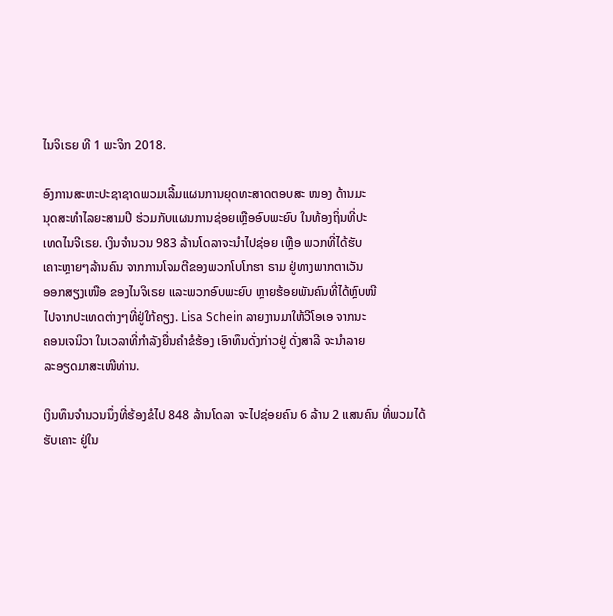ໄນຈິເຣຍ ທີ 1 ພະຈິກ 2018.

ອົງການສະຫະປະຊາຊາດພວມເລີ້ມແຜນການຍຸດທະສາດຕອບສະ ໜອງ ດ້ານມະ
ນຸດສະທຳໄລຍະສາມປີ ຮ່ວມກັບແຜນການຊ່ອຍເຫຼືອອົບພະຍົບ ໃນທ້ອງຖິ່ນທີ່ປະ
ເທດໄນຈີເຣຍ. ເງິນຈຳນວນ 983 ລ້ານໂດລາຈະນຳໄປຊ່ອຍ ເຫຼືອ ພວກທີ່ໄດ້ຮັບ
ເຄາະຫຼາຍໆລ້ານຄົນ ຈາກການໂຈມຕີຂອງພວກໂບໂກຮາ ຣາມ ຢູ່ທາງພາກຕາເວັນ
ອອກສຽງເໜືອ ຂອງໄນຈິເຣຍ ແລະພວກອົບພະຍົບ ຫຼາຍຮ້ອຍພັນຄົນທີ່ໄດ້ຫຼົບໜີ
ໄປຈາກປະເທດຕ່າງໆທີ່ຢູ່ໃກ້ຄຽງ. Lisa Schein ລາຍງານມາໃຫ້ວີໂອເອ ຈາກນະ
ຄອນເຈນິວາ ໃນເວລາທີ່ກຳລັງຍື່ນຄຳຂໍຮ້ອງ ເອົາທຶນດັ່ງກ່າວຢູ່ ດັ່ງສາລີ ຈະນຳລາຍ
ລະອຽດມາສະເໜີທ່ານ.

ເງິນທຶນຈຳນວນນຶ່ງທີ່ຮ້ອງຂໍໄປ 848 ລ້ານໂດລາ ຈະໄປຊ່ອຍຄົນ 6 ລ້ານ 2 ແສນຄົນ ທີ່ພວມໄດ້ຮັບເຄາະ ຢູ່ໃນ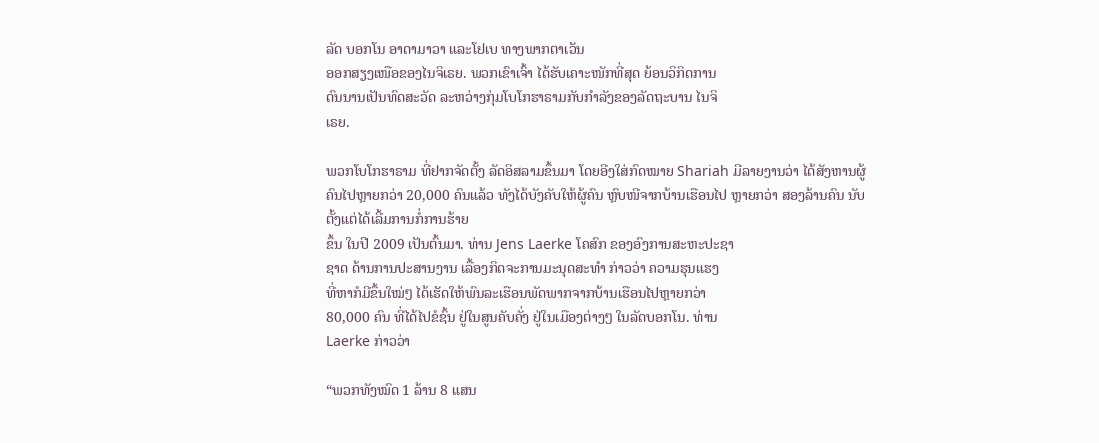ລັດ ບອກໂນ ອາດາມາວາ ແລະໂຢເບ ທາງພາກຕາເວັນ
ອອກສຽງເໜືອຂອງໄນຈິເຣຍ. ພວກເຂົາເຈົ້າ ໄດ້ຮັບເຄາະໜັກທີ່ສຸດ ຍ້ອນວິກິດການ
ດົນນານເປັນທົດສະວັດ ລະຫວ່າງກຸ່ມໂບໂກຮາຣາມກັບກຳລັງຂອງລັດຖະບານ ໄນຈິ
ເຣຍ.

ພວກໂບໂກຮາຣາມ ທີ່ຢາກຈັດຕັ້ງ ລັດອິສລາມຂຶ້ນມາ ໂດຍອີງໃສ່ກົດໝາຍ Shariah ມີລາຍງານວ່າ ໄດ້ສັງຫານຜູ້ຄົນໄປຫຼາຍກວ່າ 20,000 ຄົນແລ້ວ ທັງໄດ້ບັງຄັບໃຫ້ຜູ້ຄົນ ຫຼົບໜີຈາກບ້ານເຮືອນໄປ ຫຼາຍກວ່າ ສອງລ້ານຄົນ ນັບຕັ້ງແຕ່ໄດ້ເລີ້ມການກໍ່ການຮ້າຍ
ຂຶ້ນ ໃນປີ 2009 ເປັນຕົ້ນມາ. ທ່ານ Jens Laerke ໂຄສົກ ຂອງອົງການສະຫະປະຊາ
ຊາດ ດ້ານການປະສານງານ ເລື້ອງກິດຈະການມະນຸດສະທຳ ກ່າວວ່າ ຄວາມຮຸນແຮງ
ທີ່ຫາກໍມີຂຶ້ນໃໝ່ໆ ໄດ້ເຮັດໃຫ້ພົນລະເຮືອນພັດພາກຈາກບ້ານເຮືອນໄປຫຼາຍກວ່າ
80,000 ຄົນ ທີ່ໄດ້ໄປຂໍຊົ້ນ ຢູ່ໃນສູນຄັບຄັ່ງ ຢູ່ໃນເມືອງຕ່າງໆ ໃນລັດບອກໂນ. ທ່ານ
Laerke ກ່າວວ່າ

“ພວກທັງໝົດ 1 ລ້ານ 8 ແສນ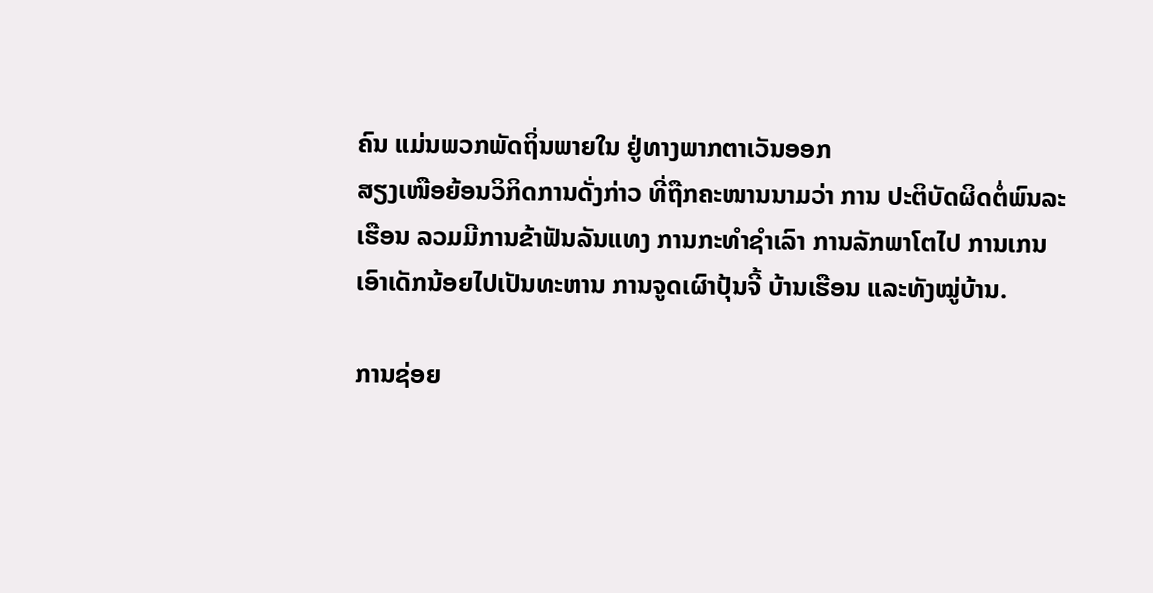ຄົນ ແມ່ນພວກພັດຖິ່ນພາຍໃນ ຢູ່ທາງພາກຕາເວັນອອກ
ສຽງເໜືອຍ້ອນວິກິດການດັ່ງກ່າວ ທີ່ຖືກຄະໜານນາມວ່າ ການ ປະຕິບັດຜິດຕໍ່ພົນລະ
ເຮືອນ ລວມມີການຂ້າຟັນລັນແທງ ການກະທຳຊຳເລົາ ການລັກພາໂຕໄປ ການເກນ
ເອົາເດັກນ້ອຍໄປເປັນທະຫານ ການຈູດເຜົາປຸ້ນຈີ້ ບ້ານເຮືອນ ແລະທັງໝູ່ບ້ານ.

ການຊ່ອຍ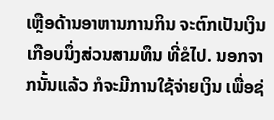ເຫຼືອດ້ານອາຫານການກິນ ຈະຕົກເປັນເງິນເກືອບນຶ່ງສ່ວນສາມທຶນ ທີ່ຂໍໄປ. ນອກຈາກນັ້ນແລ້ວ ກໍຈະມີການໃຊ້ຈ່າຍເງິນ ເພື່ອຊ່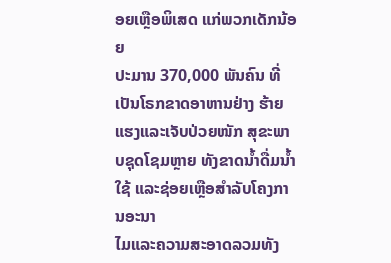ອຍເຫຼືອພິເສດ ແກ່ພວກເດັກນ້ອຍ
ປະມານ 370,000 ພັນຄົນ ທີ່ເປັນໂຣກຂາດອາຫານຢ່າງ ຮ້າຍແຮງແລະເຈັບປ່ວຍໜັກ ສຸຂະພາບຊຸດໂຊມຫຼາຍ ທັງຂາດນໍ້າດື່ມນໍ້າໃຊ້ ແລະຊ່ອຍເຫຼືອສຳລັບໂຄງການອະນາ
ໄມແລະຄວາມສະອາດລວມທັງ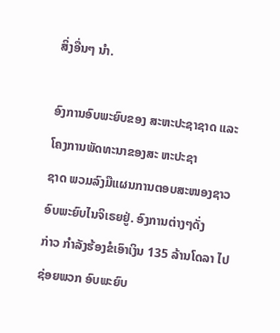ສິ່ງອື່ນໆ ນຳ.

ອົງການອົບພະຍົບຂອງ ສະຫະປະຊາຊາດ ແລະໂຄງການພັດທະນາຂອງສະ ຫະປະຊາ
ຊາດ ພວມລົງມືແຜນການຕອບສະໜອງຊາວອົບພະຍົບໄນຈິເຣຍຢູ່. ອົງການຕ່າງໆດັ່ງ
ກ່າວ ກຳລັງຮ້ອງຂໍເອົາເງິນ 135 ລ້ານໂດລາ ໄປຊ່ອຍພວກ ອົບພະຍົບ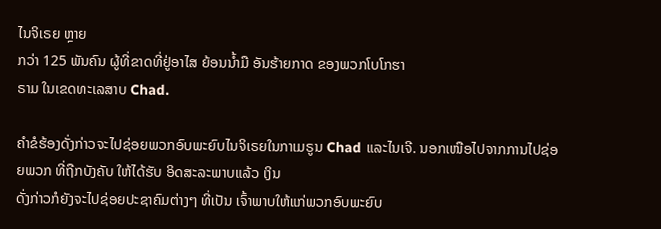ໄນຈິເຣຍ ຫຼາຍ
ກວ່າ 125 ພັນຄົນ ຜູ້ທີ່ຂາດທີ່ຢູ່ອາໄສ ຍ້ອນນໍ້າມື ອັນຮ້າຍກາດ ຂອງພວກໂບໂກຮາ
ຣາມ ໃນເຂດທະເລສາບ Chad.

ຄຳຂໍຮ້ອງດັ່ງກ່າວຈະໄປຊ່ອຍພວກອົບພະຍົບໄນຈິເຣຍໃນກາເມຣູນ Chad ແລະໄນເຈີ. ນອກເໜືອໄປຈາກການໄປຊ່ອຍພວກ ທີ່ຖືກບັງຄັບ ໃຫ້ໄດ້ຮັບ ອິດສະລະພາບແລ້ວ ເງິນ
ດັ່ງກ່າວກໍຍັງຈະໄປຊ່ອຍປະຊາຄົມຕ່າງໆ ທີ່ເປັນ ເຈົ້າພາບໃຫ້ແກ່ພວກອົບພະຍົບ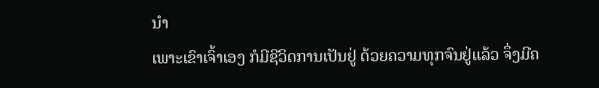ນຳ
ເພາະເຂົາເຈົ້າເອງ ກໍມີຊີວິດການເປັນຢູ່ ດ້ວຍຄວາມທຸກຈົນຢູ່ແລ້ວ ຈຶ່ງມີຄ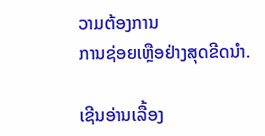ວາມຕ້ອງການ
ການຊ່ອຍເຫຼືອຢ່າງສຸດຂີດນຳ.

ເຊີນອ່ານເລື້ອງ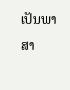ເປັນພາສາ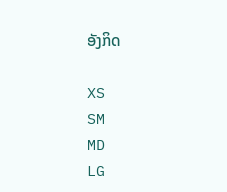ອັງກິດ

XS
SM
MD
LG